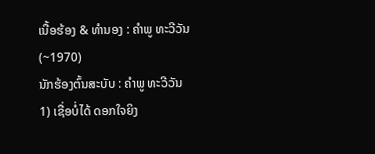ເນື້ອຮ້ອງ & ທຳນອງ : ຄຳພູ ທະວີວັນ (~1970)
ນັກຮ້ອງຕົ້ນສະບັບ : ຄຳພູ ທະວີວັນ
1) ເຊື່ອບໍ່ໄດ້ ດອກໃຈຍິງ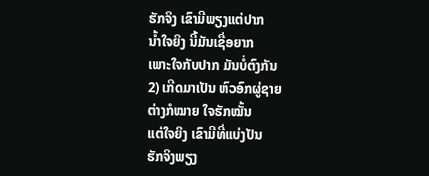ຮັກຈິງ ເຂົາມີພຽງແຕ່ປາກ
ນໍ້າໃຈຍິງ ນີ້ມັນເຊື່ອຍາກ
ເພາະໃຈກັບປາກ ມັນບໍ່ຕົງກັນ
2) ເກີດມາເປັນ ຫົວອົກຜູ່ຊາຍ
ຕ່າງກໍໝາຍ ໃຈຮັກໝັ້ນ
ແຕ່ໃຈຍິງ ເຂົາມີທີ່ແບ່ງປັນ
ຮັກຈິງພຽງ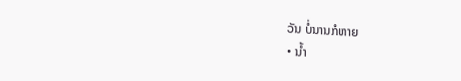ວັນ ບໍ່ນານກໍຫາຍ
• ນໍ້າ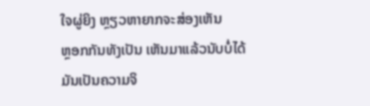ໃຈຜູ່ຍິງ ຫຼຽວຫາຍາກຈະສ່ອງເຫັນ
ຫຼອກກັນທັງເປັນ ເຫັນມາແລ້ວນັບບໍ່ໄດ້
ມັນເປັນຄວາມຈິ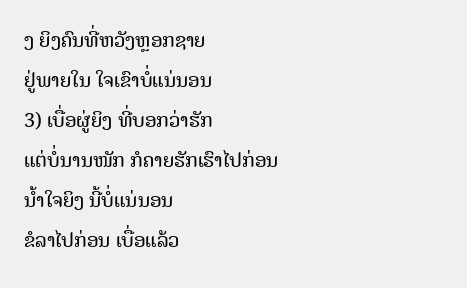ງ ຍິງຄົນທີ່ຫວັງຫຼອກຊາຍ
ຢູ່ພາຍໃນ ໃຈເຂົາບໍ່ແນ່ນອນ
3) ເບື່ອຜູ່ຍິງ ທີ່ບອກວ່າຮັກ
ແຕ່ບໍ່ນານໜັກ ກໍຄາຍຮັກເຮົາໄປກ່ອນ
ນໍ້າໃຈຍິງ ນີ້ບໍ່ແນ່ນອນ
ຂໍລາໄປກ່ອນ ເບື່ອແລ້ວ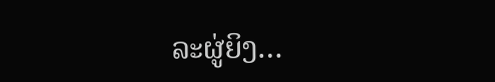ລະຜູ່ຍິງ…